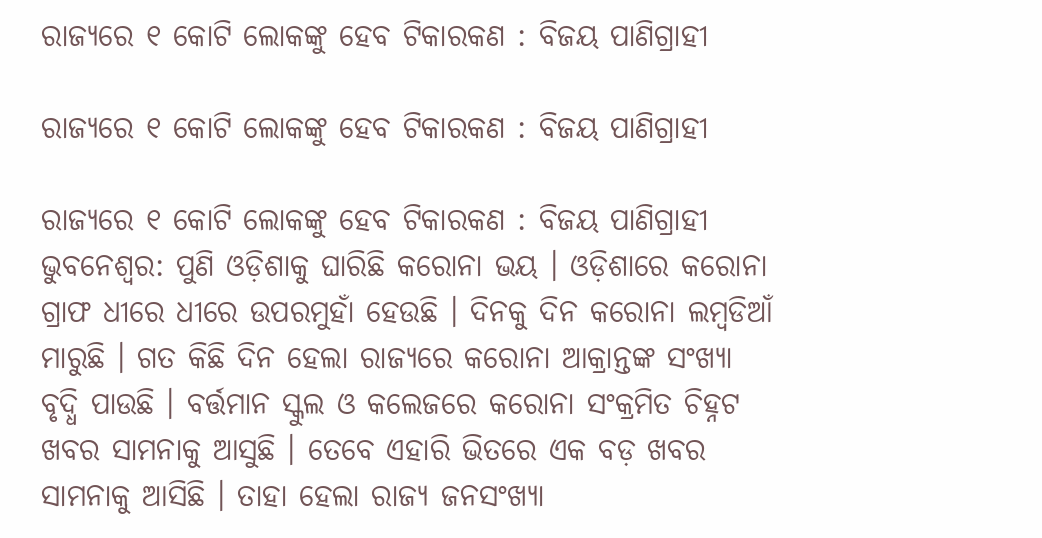ରାଜ୍ୟରେ ୧ କୋଟି ଲୋକଙ୍କୁ ହେବ ଟିକାରକଣ : ବିଜୟ ପାଣିଗ୍ରାହୀ

ରାଜ୍ୟରେ ୧ କୋଟି ଲୋକଙ୍କୁ ହେବ ଟିକାରକଣ : ବିଜୟ ପାଣିଗ୍ରାହୀ

ରାଜ୍ୟରେ ୧ କୋଟି ଲୋକଙ୍କୁ ହେବ ଟିକାରକଣ : ବିଜୟ ପାଣିଗ୍ରାହୀ
ଭୁବନେଶ୍ୱର: ପୁଣି ଓଡ଼ିଶାକୁ ଘାରିଛି କରୋନା ଭୟ । ଓଡ଼ିଶାରେ କରୋନା ଗ୍ରାଫ ଧୀରେ ଧୀରେ ଉପରମୁହାଁ ହେଉଛି । ଦିନକୁ ଦିନ କରୋନା ଲମ୍ବଡିଆଁ ମାରୁଛି । ଗତ କିଛି ଦିନ ହେଲା ରାଜ୍ୟରେ କରୋନା ଆକ୍ରାନ୍ତଙ୍କ ସଂଖ୍ୟା ବୃଦ୍ଧି ପାଉଛି । ବର୍ତ୍ତମାନ ସ୍କୁଲ ଓ କଲେଜରେ କରୋନା ସଂକ୍ରମିତ ଚିହ୍ନଟ ଖବର ସାମନାକୁ ଆସୁଛି । ତେବେ ଏହାରି ଭିତରେ ଏକ ବଡ଼ ଖବର ସାମନାକୁ ଆସିଛି । ତାହା ହେଲା ରାଜ୍ୟ ଜନସଂଖ୍ୟା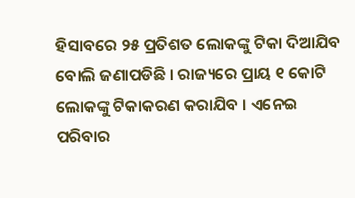ହିସାବରେ ୨୫ ପ୍ରତିଶତ ଲୋକଙ୍କୁ ଟିକା ଦିଆଯିବ ବୋଲି ଜଣାପଡିଛି । ରାଜ୍ୟରେ ପ୍ରାୟ ୧ କୋଟି ଲୋକଙ୍କୁ ଟିକାକରଣ କରାଯିବ । ଏନେଇ ପରିବାର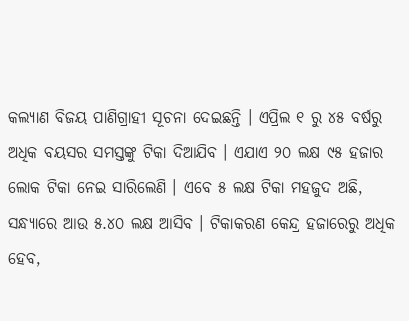କଲ୍ୟାଣ ବିଜୟ ପାଣିଗ୍ରାହୀ ସୂଚନା ଦେଇଛନ୍ତି । ଏପ୍ରିଲ ୧ ରୁ ୪୫ ବର୍ଷରୁ ଅଧିକ ବୟସର ସମସ୍ତଙ୍କୁ ଟିକା ଦିଆଯିବ । ଏଯାଏ ୨୦ ଲକ୍ଷ ୯୫ ହଜାର ଲୋକ ଟିକା ନେଇ ସାରିଲେଣି । ଏବେ ୫ ଲକ୍ଷ ଟିକା ମହଜୁଦ ଅଛି, ସନ୍ଧ୍ୟାରେ ଆଉ ୫.୪୦ ଲକ୍ଷ ଆସିବ । ଟିକାକରଣ କେନ୍ଦ୍ର ହଜାରେରୁ ଅଧିକ ହେବ,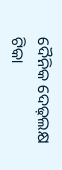ଦୈନିକ ଦେଢ଼ଲକ୍ଷ ଟିକା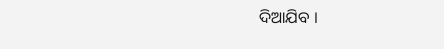ଦିଆଯିବ ।